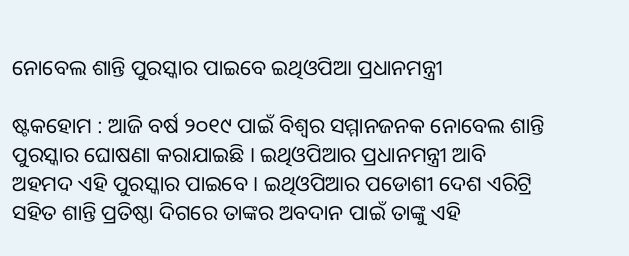ନୋବେଲ ଶାନ୍ତି ପୁରସ୍କାର ପାଇବେ ଇଥିଓପିଆ ପ୍ରଧାନମନ୍ତ୍ରୀ

ଷ୍ଟକହୋମ : ଆଜି ବର୍ଷ ୨୦୧୯ ପାଇଁ ବିଶ୍ୱର ସମ୍ମାନଜନକ ନୋବେଲ ଶାନ୍ତି ପୁରସ୍କାର ଘୋଷଣା କରାଯାଇଛି । ଇଥିଓପିଆର ପ୍ରଧାନମନ୍ତ୍ରୀ ଆବି ଅହମଦ ଏହି ପୁରସ୍କାର ପାଇବେ । ଇଥିଓପିଆର ପଡୋଶୀ ଦେଶ ଏରିଟ୍ରି ସହିତ ଶାନ୍ତି ପ୍ରତିଷ୍ଠା ଦିଗରେ ତାଙ୍କର ଅବଦାନ ପାଇଁ ତାଙ୍କୁ ଏହି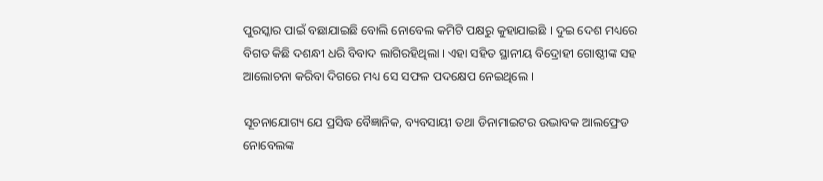ପୁରସ୍କାର ପାଇଁ ବଛାଯାଇଛି ବୋଲି ନୋବେଲ କମିଟି ପକ୍ଷରୁ କୁହାଯାଇଛି । ଦୁଇ ଦେଶ ମଧ୍ୟରେ ବିଗତ କିଛି ଦଶନ୍ଧୀ ଧରି ବିବାଦ ଲାଗିରହିଥିଲା । ଏହା ସହିତ ସ୍ଥାନୀୟ ବିଦ୍ରୋହୀ ଗୋଷ୍ଠୀଙ୍କ ସହ ଆଲୋଚନା କରିବା ଦିଗରେ ମଧ୍ୟ ସେ ସଫଳ ପଦକ୍ଷେପ ନେଇଥିଲେ ।

ସୂଚନାଯୋଗ୍ୟ ଯେ ପ୍ରସିଦ୍ଧ ବୈଜ୍ଞାନିକ, ବ୍ୟବସାୟୀ ତଥା ଡିନାମାଇଟର ଉଦ୍ଭାବକ ଆଲଫ୍ରେଡ ନୋବେଲଙ୍କ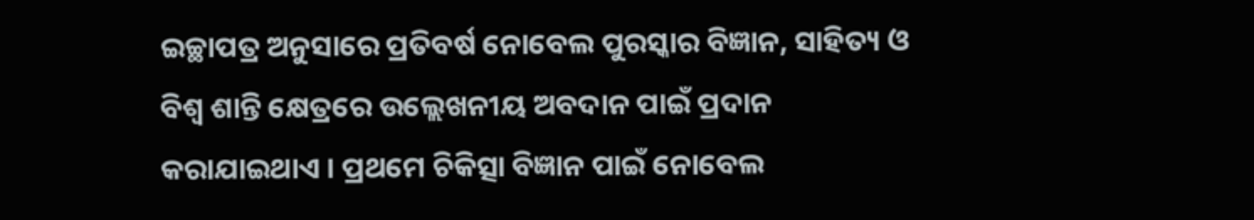ଇଚ୍ଛାପତ୍ର ଅନୁସାରେ ପ୍ରତିବର୍ଷ ନୋବେଲ ପୁରସ୍କାର ବିଜ୍ଞାନ, ସାହିତ୍ୟ ଓ ବିଶ୍ୱ ଶାନ୍ତି କ୍ଷେତ୍ରରେ ଉଲ୍ଲେଖନୀୟ ଅବଦାନ ପାଇଁ ପ୍ରଦାନ କରାଯାଇଥାଏ । ପ୍ରଥମେ ଚିକିତ୍ସା ବିଜ୍ଞାନ ପାଇଁ ନୋବେଲ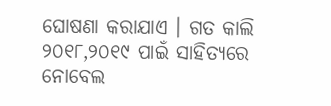ଘୋଷଣା କରାଯାଏ । ଗତ କାଲି ୨୦୧୮,୨୦୧୯ ପାଇଁ ସାହିତ୍ୟରେ ନୋବେଲ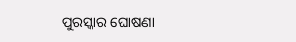ପୁରସ୍କାର ଘୋଷଣା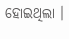ହୋଇଥିଲା ।